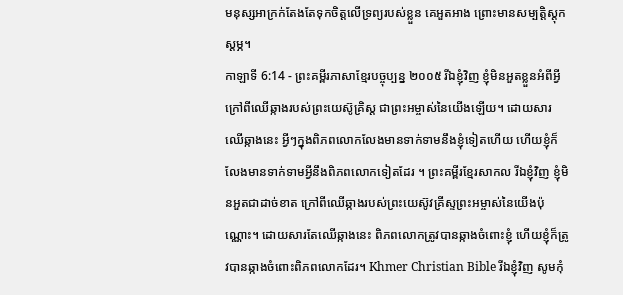មនុស្សអាក្រក់តែងតែទុកចិត្តលើទ្រព្យរបស់ខ្លួន គេអួតអាង ព្រោះមានសម្បត្តិស្ដុកស្ដម្ភ។
កាឡាទី 6:14 - ព្រះគម្ពីរភាសាខ្មែរបច្ចុប្បន្ន ២០០៥ រីឯខ្ញុំវិញ ខ្ញុំមិនអួតខ្លួនអំពីអ្វី ក្រៅពីឈើឆ្កាងរបស់ព្រះយេស៊ូគ្រិស្ត ជាព្រះអម្ចាស់នៃយើងឡើយ។ ដោយសារឈើឆ្កាងនេះ អ្វីៗក្នុងពិភពលោកលែងមានទាក់ទាមនឹងខ្ញុំទៀតហើយ ហើយខ្ញុំក៏លែងមានទាក់ទាមអ្វីនឹងពិភពលោកទៀតដែរ ។ ព្រះគម្ពីរខ្មែរសាកល រីឯខ្ញុំវិញ ខ្ញុំមិនអួតជាដាច់ខាត ក្រៅពីឈើឆ្កាងរបស់ព្រះយេស៊ូវគ្រីស្ទព្រះអម្ចាស់នៃយើងប៉ុណ្ណោះ។ ដោយសារតែឈើឆ្កាងនេះ ពិភពលោកត្រូវបានឆ្កាងចំពោះខ្ញុំ ហើយខ្ញុំក៏ត្រូវបានឆ្កាងចំពោះពិភពលោកដែរ។ Khmer Christian Bible រីឯខ្ញុំវិញ សូមកុំ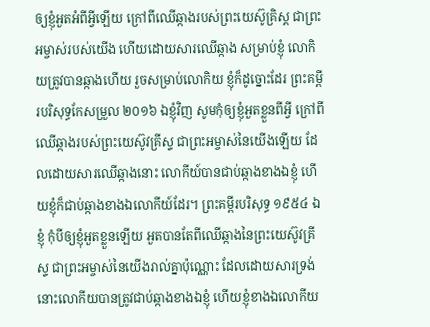ឲ្យខ្ញុំអួតអំពីអ្វីឡើយ ក្រៅពីឈើឆ្កាងរបស់ព្រះយេស៊ូគ្រិស្ដ ជាព្រះអម្ចាស់របស់យើង ហើយដោយសារឈើឆ្កាង សម្រាប់ខ្ញុំ លោកិយត្រូវបានឆ្កាងហើយ រួចសម្រាប់លោកិយ ខ្ញុំក៏ដូច្នោះដែរ ព្រះគម្ពីរបរិសុទ្ធកែសម្រួល ២០១៦ ឯខ្ញុំវិញ សូមកុំឲ្យខ្ញុំអួតខ្លួនពីអ្វី ក្រៅពីឈើឆ្កាងរបស់ព្រះយេស៊ូវគ្រីស្ទ ជាព្រះអម្ចាស់នៃយើងឡើយ ដែលដោយសារឈើឆ្កាងនោះ លោកីយ៍បានជាប់ឆ្កាងខាងឯខ្ញុំ ហើយខ្ញុំក៏ជាប់ឆ្កាងខាងឯលោកីយ៍ដែរ។ ព្រះគម្ពីរបរិសុទ្ធ ១៩៥៤ ឯខ្ញុំ កុំបីឲ្យខ្ញុំអួតខ្លួនឡើយ អួតបានតែពីឈើឆ្កាងនៃព្រះយេស៊ូវគ្រីស្ទ ជាព្រះអម្ចាស់នៃយើងរាល់គ្នាប៉ុណ្ណោះ ដែលដោយសារទ្រង់ នោះលោកីយបានត្រូវជាប់ឆ្កាងខាងឯខ្ញុំ ហើយខ្ញុំខាងឯលោកីយ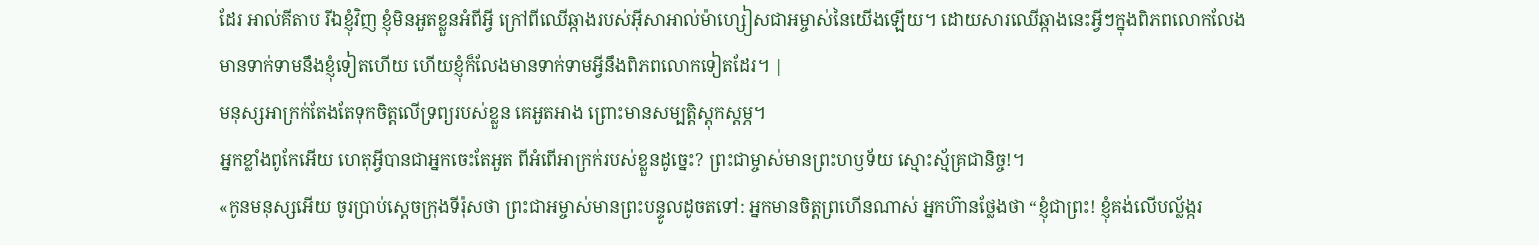ដែរ អាល់គីតាប រីឯខ្ញុំវិញ ខ្ញុំមិនអួតខ្លួនអំពីអ្វី ក្រៅពីឈើឆ្កាងរបស់អ៊ីសាអាល់ម៉ាហ្សៀសជាអម្ចាស់នៃយើងឡើយ។ ដោយសារឈើឆ្កាងនេះអ្វីៗក្នុងពិភពលោកលែងមានទាក់ទាមនឹងខ្ញុំទៀតហើយ ហើយខ្ញុំក៏លែងមានទាក់ទាមអ្វីនឹងពិភពលោកទៀតដែរ។ |
មនុស្សអាក្រក់តែងតែទុកចិត្តលើទ្រព្យរបស់ខ្លួន គេអួតអាង ព្រោះមានសម្បត្តិស្ដុកស្ដម្ភ។
អ្នកខ្លាំងពូកែអើយ ហេតុអ្វីបានជាអ្នកចេះតែអួត ពីអំពើអាក្រក់របស់ខ្លួនដូច្នេះ? ព្រះជាម្ចាស់មានព្រះហឫទ័យ ស្មោះស្ម័គ្រជានិច្ច!។
«កូនមនុស្សអើយ ចូរប្រាប់ស្ដេចក្រុងទីរ៉ុសថា ព្រះជាអម្ចាស់មានព្រះបន្ទូលដូចតទៅ: អ្នកមានចិត្តព្រហើនណាស់ អ្នកហ៊ានថ្លែងថា “ខ្ញុំជាព្រះ! ខ្ញុំគង់លើបល្ល័ង្ករ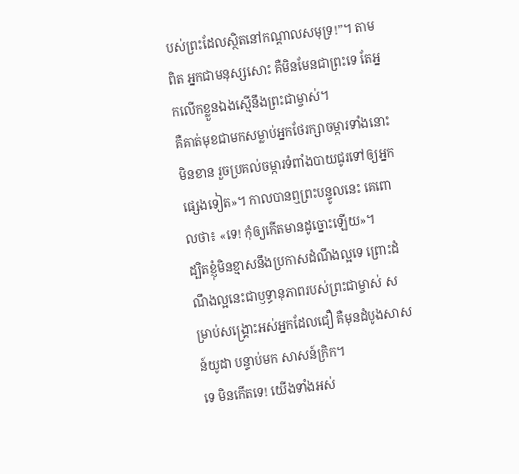បស់ព្រះដែលស្ថិតនៅកណ្ដាលសមុទ្រ!”។ តាមពិត អ្នកជាមនុស្សសោះ គឺមិនមែនជាព្រះទេ តែអ្នកលើកខ្លួនឯងស្មើនឹងព្រះជាម្ចាស់។
គឺគាត់មុខជាមកសម្លាប់អ្នកថែរក្សាចម្ការទាំងនោះមិនខាន រួចប្រគល់ចម្ការទំពាំងបាយជូរទៅឲ្យអ្នកផ្សេងទៀត»។ កាលបានឮព្រះបន្ទូលនេះ គេពោលថា៖ «ទេ! កុំឲ្យកើតមានដូច្នោះឡើយ»។
ដ្បិតខ្ញុំមិនខ្មាសនឹងប្រកាសដំណឹងល្អទេ ព្រោះដំណឹងល្អនេះជាឫទ្ធានុភាពរបស់ព្រះជាម្ចាស់ សម្រាប់សង្គ្រោះអស់អ្នកដែលជឿ គឺមុនដំបូងសាសន៍យូដា បន្ទាប់មក សាសន៍ក្រិក។
ទេ មិនកើតទេ! យើងទាំងអស់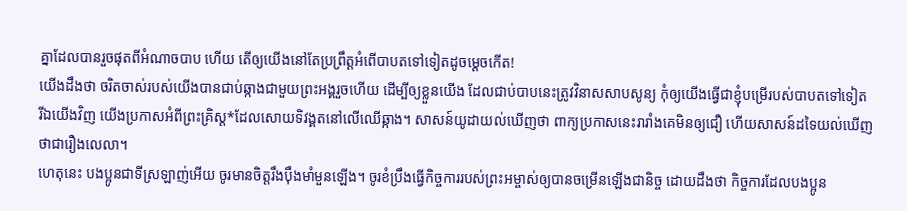គ្នាដែលបានរួចផុតពីអំណាចបាប ហើយ តើឲ្យយើងនៅតែប្រព្រឹត្តអំពើបាបតទៅទៀតដូចម្ដេចកើត!
យើងដឹងថា ចរិតចាស់របស់យើងបានជាប់ឆ្កាងជាមួយព្រះអង្គរួចហើយ ដើម្បីឲ្យខ្លួនយើង ដែលជាប់បាបនេះត្រូវវិនាសសាបសូន្យ កុំឲ្យយើងធ្វើជាខ្ញុំបម្រើរបស់បាបតទៅទៀត
រីឯយើងវិញ យើងប្រកាសអំពីព្រះគ្រិស្ត*ដែលសោយទិវង្គតនៅលើឈើឆ្កាង។ សាសន៍យូដាយល់ឃើញថា ពាក្យប្រកាសនេះរារាំងគេមិនឲ្យជឿ ហើយសាសន៍ដទៃយល់ឃើញថាជារឿងលេលា។
ហេតុនេះ បងប្អូនជាទីស្រឡាញ់អើយ ចូរមានចិត្តរឹងប៉ឹងមាំមួនឡើង។ ចូរខំប្រឹងធ្វើកិច្ចការរបស់ព្រះអម្ចាស់ឲ្យបានចម្រើនឡើងជានិច្ច ដោយដឹងថា កិច្ចការដែលបងប្អូន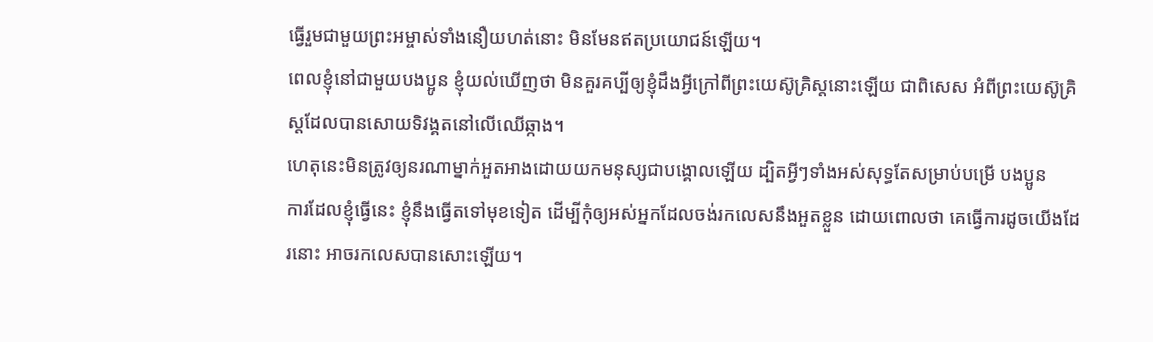ធ្វើរួមជាមួយព្រះអម្ចាស់ទាំងនឿយហត់នោះ មិនមែនឥតប្រយោជន៍ឡើយ។
ពេលខ្ញុំនៅជាមួយបងប្អូន ខ្ញុំយល់ឃើញថា មិនគួរគប្បីឲ្យខ្ញុំដឹងអ្វីក្រៅពីព្រះយេស៊ូគ្រិស្តនោះឡើយ ជាពិសេស អំពីព្រះយេស៊ូគ្រិស្តដែលបានសោយទិវង្គតនៅលើឈើឆ្កាង។
ហេតុនេះមិនត្រូវឲ្យនរណាម្នាក់អួតអាងដោយយកមនុស្សជាបង្គោលឡើយ ដ្បិតអ្វីៗទាំងអស់សុទ្ធតែសម្រាប់បម្រើ បងប្អូន
ការដែលខ្ញុំធ្វើនេះ ខ្ញុំនឹងធ្វើតទៅមុខទៀត ដើម្បីកុំឲ្យអស់អ្នកដែលចង់រកលេសនឹងអួតខ្លួន ដោយពោលថា គេធ្វើការដូចយើងដែរនោះ អាចរកលេសបានសោះឡើយ។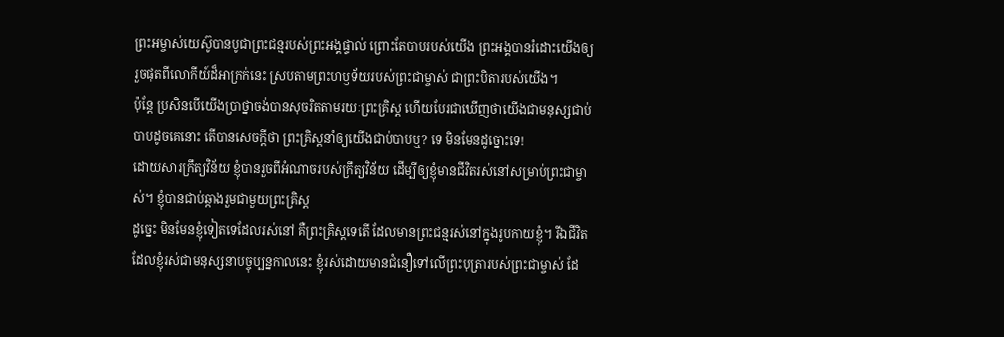ព្រះអម្ចាស់យេស៊ូបានបូជាព្រះជន្មរបស់ព្រះអង្គផ្ទាល់ ព្រោះតែបាបរបស់យើង ព្រះអង្គបានរំដោះយើងឲ្យរួចផុតពីលោកីយ៍ដ៏អាក្រក់នេះ ស្របតាមព្រះហឫទ័យរបស់ព្រះជាម្ចាស់ ជាព្រះបិតារបស់យើង។
ប៉ុន្តែ ប្រសិនបើយើងប្រាថ្នាចង់បានសុចរិតតាមរយៈព្រះគ្រិស្ត ហើយបែរជាឃើញថាយើងជាមនុស្សជាប់បាបដូចគេនោះ តើបានសេចក្ដីថា ព្រះគ្រិស្តនាំឲ្យយើងជាប់បាបឬ? ទេ មិនមែនដូច្នោះទេ!
ដោយសារក្រឹត្យវិន័យ ខ្ញុំបានរួចពីអំណាចរបស់ក្រឹត្យវិន័យ ដើម្បីឲ្យខ្ញុំមានជីវិតរស់នៅសម្រាប់ព្រះជាម្ចាស់។ ខ្ញុំបានជាប់ឆ្កាងរួមជាមួយព្រះគ្រិស្ត
ដូច្នេះ មិនមែនខ្ញុំទៀតទេដែលរស់នៅ គឺព្រះគ្រិស្តទេតើ ដែលមានព្រះជន្មរស់នៅក្នុងរូបកាយខ្ញុំ។ រីឯជីវិតដែលខ្ញុំរស់ជាមនុស្សនាបច្ចុប្បន្នកាលនេះ ខ្ញុំរស់ដោយមានជំនឿទៅលើព្រះបុត្រារបស់ព្រះជាម្ចាស់ ដែ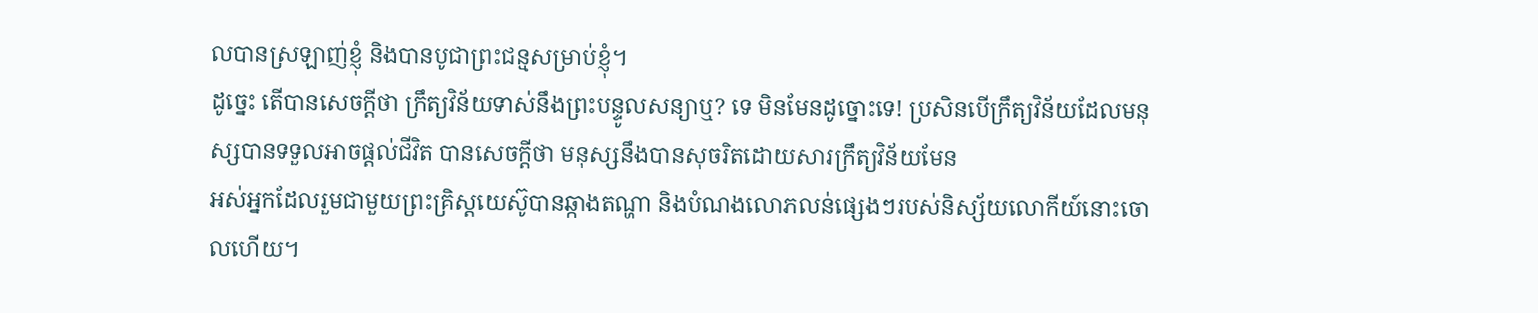លបានស្រឡាញ់ខ្ញុំ និងបានបូជាព្រះជន្មសម្រាប់ខ្ញុំ។
ដូច្នេះ តើបានសេចក្ដីថា ក្រឹត្យវិន័យទាស់នឹងព្រះបន្ទូលសន្យាឬ? ទេ មិនមែនដូច្នោះទេ! ប្រសិនបើក្រឹត្យវិន័យដែលមនុស្សបានទទួលអាចផ្ដល់ជីវិត បានសេចក្ដីថា មនុស្សនឹងបានសុចរិតដោយសារក្រឹត្យវិន័យមែន
អស់អ្នកដែលរួមជាមួយព្រះគ្រិស្តយេស៊ូបានឆ្កាងតណ្ហា និងបំណងលោភលន់ផ្សេងៗរបស់និស្ស័យលោកីយ៍នោះចោលហើយ។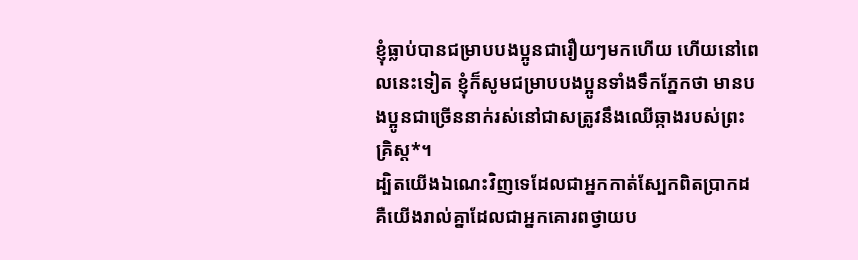ខ្ញុំធ្លាប់បានជម្រាបបងប្អូនជារឿយៗមកហើយ ហើយនៅពេលនេះទៀត ខ្ញុំក៏សូមជម្រាបបងប្អូនទាំងទឹកភ្នែកថា មានបងប្អូនជាច្រើននាក់រស់នៅជាសត្រូវនឹងឈើឆ្កាងរបស់ព្រះគ្រិស្ត*។
ដ្បិតយើងឯណេះវិញទេដែលជាអ្នកកាត់ស្បែកពិតប្រាកដ គឺយើងរាល់គ្នាដែលជាអ្នកគោរពថ្វាយប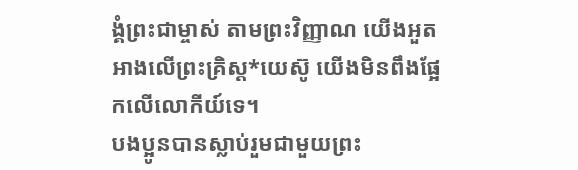ង្គំព្រះជាម្ចាស់ តាមព្រះវិញ្ញាណ យើងអួតអាងលើព្រះគ្រិស្ត*យេស៊ូ យើងមិនពឹងផ្អែកលើលោកីយ៍ទេ។
បងប្អូនបានស្លាប់រួមជាមួយព្រះ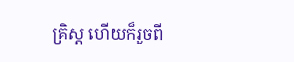គ្រិស្ត ហើយក៏រួចពី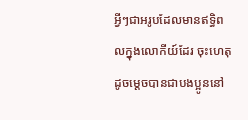អ្វីៗជាអរូបដែលមានឥទ្ធិពលក្នុងលោកីយ៍ដែរ ចុះហេតុដូចម្ដេចបានជាបងប្អូននៅ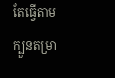តែធ្វើតាមក្បួនតម្រា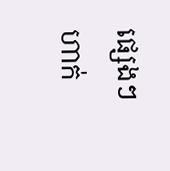ផ្សេងៗហាក់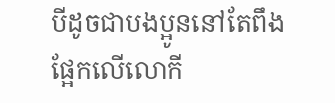បីដូចជាបងប្អូននៅតែពឹងផ្អែកលើលោកី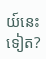យ៍នេះទៀត?